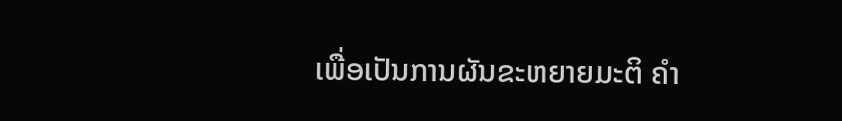ເພື່ອເປັນການຜັນຂະຫຍາຍມະຕິ ຄໍາ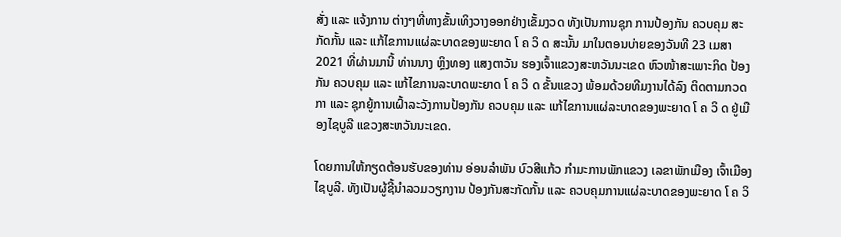ສັ່ງ ແລະ ແຈ້ງການ ຕ່າງໆທີ່ທາງຂັ້ນເທິງວາງອອກຢ່າງເຂັ້ມງວດ ທັງເປັນການຊຸກ ການປ້ອງກັນ ຄວບຄຸມ ສະກັດກັ້ນ ແລະ ແກ້ໄຂການແຜ່ລະບາດຂອງພະຍາດ ໂ ຄ ວິ ດ ສະນັ້ນ ມາໃນຕອນບ່າຍຂອງວັນທີ 23 ເມສາ 2021 ທີ່ຜ່ານມານີ້ ທ່ານນາງ ຫຼິງທອງ ແສງຕາວັນ ຮອງເຈົ້າແຂວງສະຫວັນນະເຂດ ຫົວໜ້າສະເພາະກິດ ປ້ອງກັນ ຄວບຄຸມ ແລະ ແກ້ໄຂການລະບາດພະຍາດ ໂ ຄ ວິ ດ ຂັ້ນແຂວງ ພ້ອມດ້ວຍທີມງານໄດ້ລົງ ຕິດຕາມກວດກາ ແລະ ຊຸກຍູ້ການເຝົ້າລະວັງການປ້ອງກັນ ຄວບຄຸມ ແລະ ແກ້ໄຂການແຜ່ລະບາດຂອງພະຍາດ ໂ ຄ ວິ ດ ຢູ່ເມືອງໄຊບູລີ ແຂວງສະຫວັນນະເຂດ.

ໂດຍການໃຫ້ກຽດຕ້ອນຮັບຂອງທ່ານ ອ່ອນລໍາພັນ ບົວສີແກ້ວ ກໍາມະການພັກແຂວງ ເລຂາພັກເມືອງ ເຈົ້າເມືອງໄຊບູລີ. ທັງເປັນຜູ້ຊີ້ນໍາລວມວຽກງານ ປ້ອງກັນສະກັດກັ້ນ ແລະ ຄວບຄຸມການແຜ່ລະບາດຂອງພະຍາດ ໂ ຄ ວິ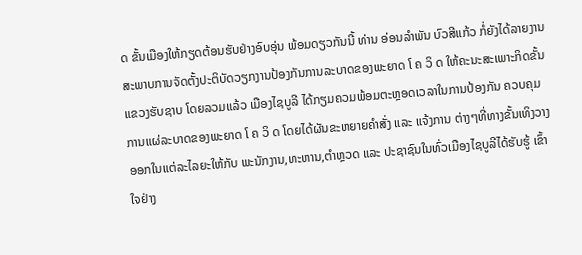ດ ຂັ້ນເມືອງໃຫ້ກຽດຕ້ອນຮັບຢ່າງອົບອຸ່ນ ພ້ອມດຽວກັນນີ້ ທ່ານ ອ່ອນລໍາພັນ ບົວສີແກ້ວ ກໍ່ຍັງໄດ້ລາຍງານສະພາບການຈັດຕັ້ງປະຕິບັດວຽກງານປ້ອງກັນການລະບາດຂອງພະຍາດ ໂ ຄ ວິ ດ ໃຫ້ຄະນະສະເພາະກິດຂັ້ນແຂວງຮັບຊາບ ໂດຍລວມແລ້ວ ເມືອງໄຊບູລີ ໄດ້ກຽມຄວມພ້ອມຕະຫຼອດເວລາໃນການປ້ອງກັນ ຄວບຄຸມການແຜ່ລະບາດຂອງພະຍາດ ໂ ຄ ວິ ດ ໂດຍໄດ້ຜັນຂະຫຍາຍຄໍາສັ່ງ ແລະ ແຈ້ງການ ຕ່າງໆທີ່ທາງຂັ້ນເທິງວາງອອກໃນແຕ່ລະໄລຍະໃຫ້ກັບ ພະນັກງານ,ທະຫານ,ຕໍາຫຼວດ ແລະ ປະຊາຊົນໃນທົ່ວເມືອງໄຊບູລີໄດ້ຮັບຮູ້ ເຂົ້າໃຈຢ່າງ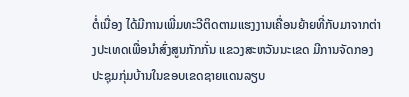ຕໍ່ເນື່ອງ ໄດ້ມີການເພີ່ມທະວີຕິດຕາມແຮງງານເຄື່ອນຍ້າຍທີ່ກັບມາຈາກຕ່າງປະເທດເພື່ອນໍາສົ່ງສູນກັກກັ່ນ ແຂວງສະຫວັນນະເຂດ ມີການຈັດກອງປະຊຸມກຸ່ມບ້ານໃນຂອບເຂດຊາຍແດນລຽບ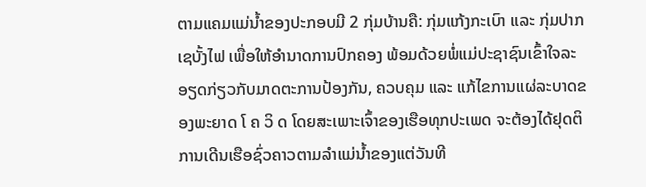ຕາມແຄມແມ່ນໍ້າຂອງປະກອບມີ 2 ກຸ່ມບ້ານຄື: ກຸ່ມແກ້ງກະເບົາ ແລະ ກຸ່ມປາກເຊບັ້ງໄຟ ເພື່ອໃຫ້ອໍານາດການປົກຄອງ ພ້ອມດ້ວຍພໍ່ແມ່ປະຊາຊົນເຂົ້າໃຈລະອຽດກ່ຽວກັບມາດຕະການປ້ອງກັນ, ຄວບຄຸມ ແລະ ແກ້ໄຂການແຜ່ລະບາດຂອງພະຍາດ ໂ ຄ ວິ ດ ໂດຍສະເພາະເຈົ້າຂອງເຮືອທຸກປະເພດ ຈະຕ້ອງໄດ້ຢຸດຕິການເດີນເຮືອຊົ່ວຄາວຕາມລໍາແມ່ນໍ້າຂອງແຕ່ວັນທີ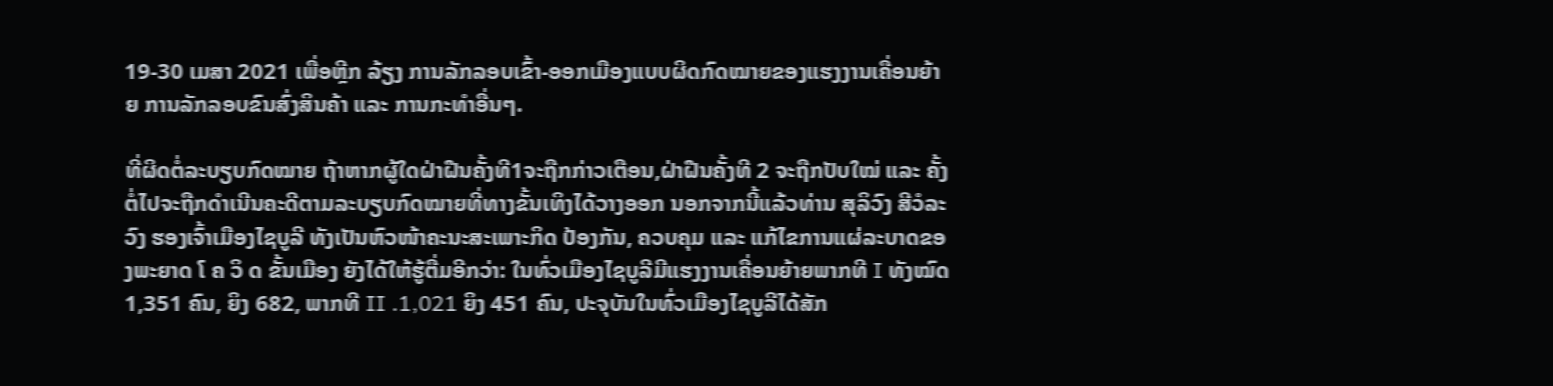19-30 ເມສາ 2021 ເພື່ອຫຼີກ ລ້ຽງ ການລັກລອບເຂົ້າ-ອອກເມືອງແບບຜິດກົດໝາຍຂອງແຮງງານເຄື່ອນຍ້າຍ ການລັກລອບຂົນສົ່ງສິນຄ້າ ແລະ ການກະທໍາອື່ນໆ.

ທີ່ຜິດຕໍ່ລະບຽບກົດໝາຍ ຖ້າຫາກຜູ້ໃດຝ່າຝືນຄັ້ງທີ1ຈະຖືກກ່າວເຕືອນ,ຝ່າຝືນຄັ້ງທີ 2 ຈະຖືກປັບໃໝ່ ແລະ ຄັ້ງຕໍ່ໄປຈະຖືກດໍາເນີນຄະດີຕາມລະບຽບກົດໝາຍທີ່ທາງຂັ້ນເທິງໄດ້ວາງອອກ ນອກຈາກນີ້ແລ້ວທ່ານ ສຸລິວົງ ສີວໍລະວົງ ຮອງເຈົ້າເມືອງໄຊບູລີ ທັງເປັນຫົວໜ້າຄະນະສະເພາະກິດ ປ້ອງກັນ, ຄວບຄຸມ ແລະ ແກ້ໄຂການແຜ່ລະບາດຂອງພະຍາດ ໂ ຄ ວິ ດ ຂັ້ນເມືອງ ຍັງໄດ້ໃຫ້ຮູ້ຕື່ມອີກວ່າ: ໃນທົ່ວເມືອງໄຊບູລີມີແຮງງານເຄື່ອນຍ້າຍພາກທີ I ທັງໝົດ 1,351 ຄົນ, ຍິງ 682, ພາກທີ II .1,021 ຍິງ 451 ຄົນ, ປະຈຸບັນໃນທົ່ວເມືອງໄຊບູລີໄດ້ສັກ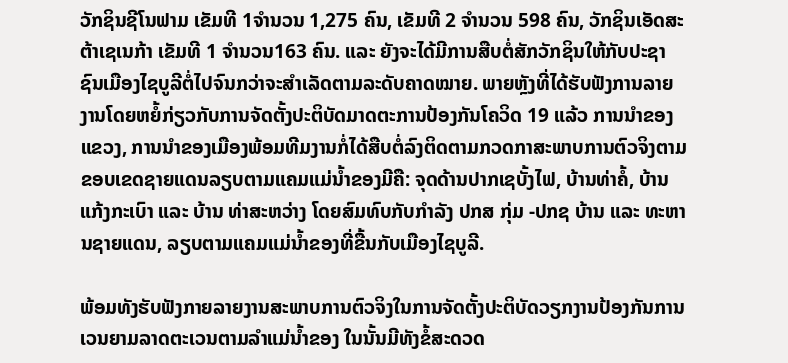ວັກຊິນຊີໂນຟາມ ເຂັມທີ 1ຈໍານວນ 1,275 ຄົນ, ເຂັມທີ 2 ຈໍານວນ 598 ຄົນ, ວັກຊິນເອັດສະຕ້າເຊເນກ້າ ເຂັມທີ 1 ຈໍານວນ163 ຄົນ. ແລະ ຍັງຈະໄດ້ມີການສືບຕໍ່ສັກວັກຊິນໃຫ້ກັບປະຊາຊົນເມືອງໄຊບູລີຕໍ່ໄປຈົນກວ່າຈະສໍາເລັດຕາມລະດັບຄາດໝາຍ. ພາຍຫຼັງທີ່ໄດ້ຮັບຟັງການລາຍງານໂດຍຫຍໍ້ກ່ຽວກັບການຈັດຕັ້ງປະຕິບັດມາດຕະການປ້ອງກັນໂຄວິດ 19 ແລ້ວ ການນໍາຂອງແຂວງ, ການນໍາຂອງເມືອງພ້ອມທີມງານກໍ່ໄດ້ສືບຕໍ່ລົງຕິດຕາມກວດກາສະພາບການຕົວຈິງຕາມຂອບເຂດຊາຍແດນລຽບຕາມແຄມແມ່ນໍ້າຂອງມີຄື: ຈຸດດ້ານປາກເຊບັ້ງໄຟ, ບ້ານທ່າຄໍ້, ບ້ານແກ້ງກະເບົາ ແລະ ບ້ານ ທ່າສະຫວ່າງ ໂດຍສົມທົບກັບກໍາລັງ ປກສ ກຸ່ມ -ປກຊ ບ້ານ ແລະ ທະຫານຊາຍແດນ, ລຽບຕາມແຄມແມ່ນໍ້າຂອງທີ່ຂື້ນກັບເມືອງໄຊບູລີ.

ພ້ອມທັງຮັບຟັງກາຍລາຍງານສະພາບການຕົວຈິງໃນການຈັດຕັ້ງປະຕິບັດວຽກງານປ້ອງກັນການເວນຍາມລາດຕະເວນຕາມລໍາແມ່ນໍ້າຂອງ ໃນນັ້ນມີທັງຂໍ້ສະດວດ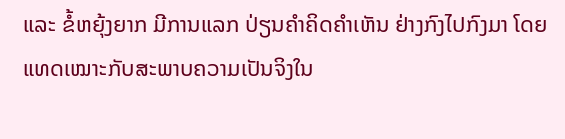ແລະ ຂໍ້ຫຍຸ້ງຍາກ ມີການແລກ ປ່ຽນຄໍາຄິດຄໍາເຫັນ ຢ່າງກົງໄປກົງມາ ໂດຍແທດເໝາະກັບສະພາບຄວາມເປັນຈິງໃນ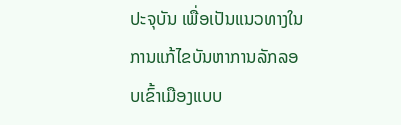ປະຈຸບັນ ເພື່ອເປັນແນວທາງໃນການແກ້ໄຂບັນຫາການລັກລອບເຂົ້າເມືອງແບບ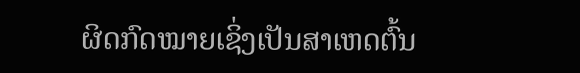ຜິດກົດໝາຍເຊິ່ງເປັນສາເຫດຕົ້ນ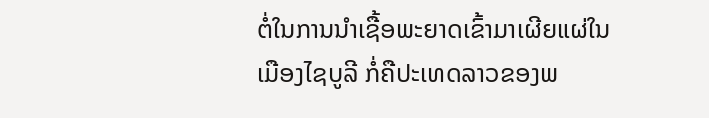ຕໍ່ໃນການນໍາເຊື້ອພະຍາດເຂົ້າມາເຜີຍແຜ່ໃນເມືອງໄຊບູລີ ກໍ່ຄືປະເທດລາວຂອງພ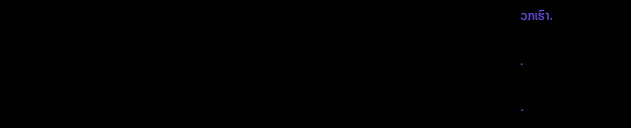ວກເຮົາ.

.

.